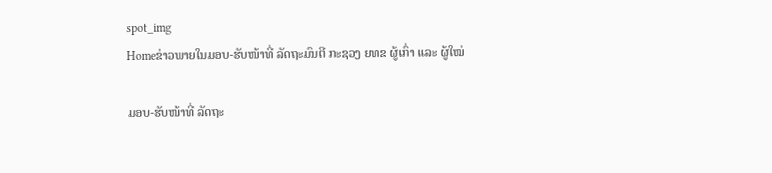spot_img
Homeຂ່າວພາຍໃນມອບ-ຮັບໜ້າທີ່ ລັດຖະມົນຕີ ກະຊວງ ຍທຂ ຜູ້ເກົ່າ ແລະ ຜູ້ໃໝ່

ມອບ-ຮັບໜ້າທີ່ ລັດຖະ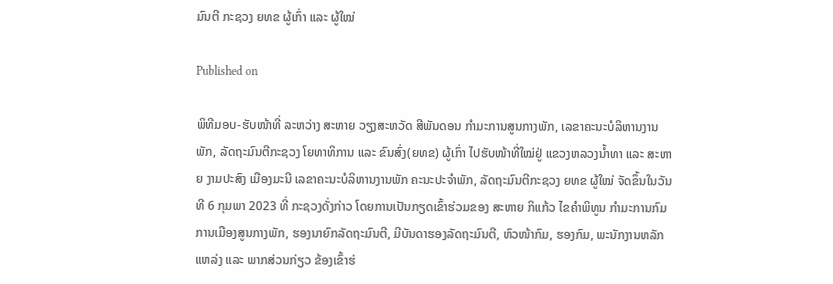ມົນຕີ ກະຊວງ ຍທຂ ຜູ້ເກົ່າ ແລະ ຜູ້ໃໝ່

Published on

ພິທີມອບ-ຮັບໜ້າທີ່ ລະຫວ່າງ ສະຫາຍ ວຽງສະຫວັດ ສີພັນດອນ ກໍາມະການສູນກາງພັກ, ເລຂາຄະນະບໍລິຫານງານພັກ, ລັດຖະມົນຕີກະຊວງ ໂຍທາທິການ ແລະ ຂົນສົ່ງ(ຍທຂ) ຜູ້ເກົ່າ ໄປຮັບໜ້າທີ່ໃໝ່ຢູ່ ແຂວງຫລວງນໍ້າທາ ແລະ ສະຫາຍ ງາມປະສົງ ເມືອງມະນີ ເລຂາຄະນະບໍລິຫານງານພັກ ຄະນະປະຈໍາພັກ, ລັດຖະມົນຕີກະຊວງ ຍທຂ ຜູ້ໃໝ່ ຈັດຂຶ້ນໃນວັນທີ 6 ກຸມພາ 2023 ທີ່ ກະຊວງດັ່ງກ່າວ ໂດຍການເປັນກຽດເຂົ້າຮ່ວມຂອງ ສະຫາຍ ກິແກ້ວ ໄຂຄໍາພິທູນ ກໍາມະການກົມການເມືອງສູນກາງພັກ, ຮອງນາຍົກລັດຖະມົນຕີ, ມີບັນດາຮອງລັດຖະມົນຕີ, ຫົວໜ້າກົມ, ຮອງກົມ, ພະນັກງານຫລັກແຫລ່ງ ແລະ ພາກສ່ວນກ່ຽວ ຂ້ອງເຂົ້າຮ່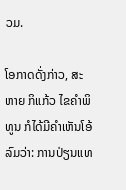ວມ.

ໂອກາດດັ່ງກ່າວ, ສະຫາຍ ກິແກ້ວ ໄຂຄຳພິທູນ ກໍໄດ້ມີຄຳເຫັນໂອ້ລົມວ່າ: ການປ່ຽນແທ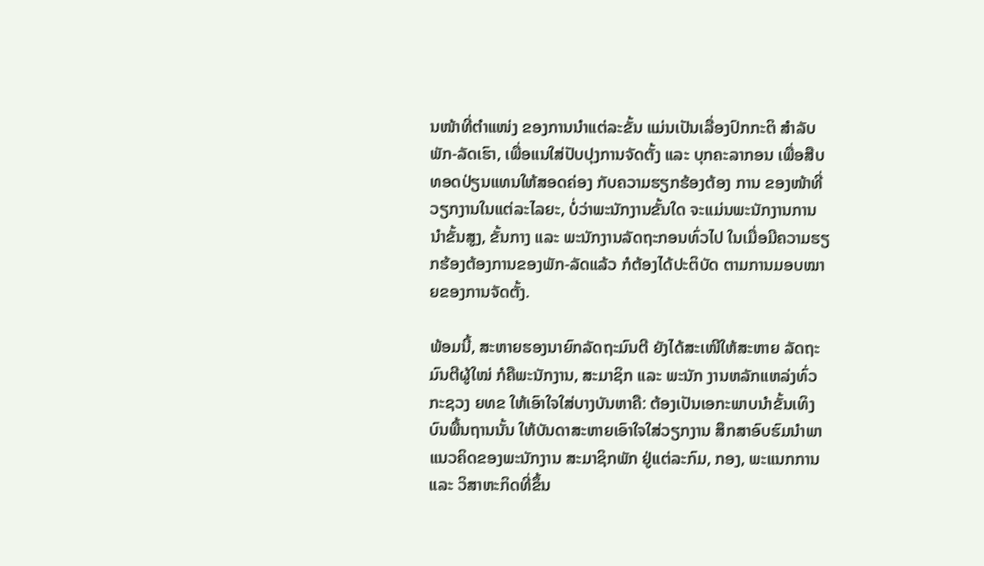ນໜ້າທີ່ຕຳແໜ່ງ ຂອງການນຳແຕ່ລະຂັ້ນ ແມ່ນເປັນເລື່ອງປົກກະຕິ ສຳລັບພັກ-ລັດເຮົາ, ເພື່ອແນໃສ່ປັບປຸງການຈັດຕັ້ງ ແລະ ບຸກຄະລາກອນ ເພື່ອສືບທອດປ່ຽນແທນໃຫ້ສອດຄ່ອງ ກັບຄວາມຮຽກຮ້ອງຕ້ອງ ການ ຂອງໜ້າທີ່ວຽກງານໃນແຕ່ລະໄລຍະ, ບໍ່ວ່າພະນັກງານຂັ້ນໃດ ຈະແມ່ນພະນັກງານການນຳຂັ້ນສູງ, ຂັ້ນກາງ ແລະ ພະນັກງານລັດຖະກອນທົ່ວໄປ ໃນເມື່ອມີຄວາມຮຽກຮ້ອງຕ້ອງການຂອງພັກ-ລັດແລ້ວ ກໍຕ້ອງໄດ້ປະຕິບັດ ຕາມການມອບໝາຍຂອງການຈັດຕັ້ງ.

ພ້ອມນີ້, ສະຫາຍຮອງນາຍົກລັດຖະມົນຕີ ຍັງໄດ້ສະເໜີໃຫ້ສະຫາຍ ລັດຖະມົນຕີຜູ້ໃໝ່ ກໍຄືພະນັກງານ, ສະມາຊິກ ແລະ ພະນັກ ງານຫລັກແຫລ່ງທົ່ວກະຊວງ ຍທຂ ໃຫ້ເອົາໃຈໃສ່ບາງບັນຫາຄື: ຕ້ອງເປັນເອກະພາບນຳຂັ້ນເທິງ ບົນພື້ນຖານນັ້ນ ໃຫ້ບັນດາສະຫາຍເອົາໃຈໃສ່ວຽກງານ ສຶກສາອົບຮົມນຳພາແນວຄິດຂອງພະນັກງານ ສະມາຊິກພັກ ຢູ່ແຕ່ລະກົມ, ກອງ, ພະແນກການ ແລະ ວິສາຫະກິດທີ່ຂຶ້ນ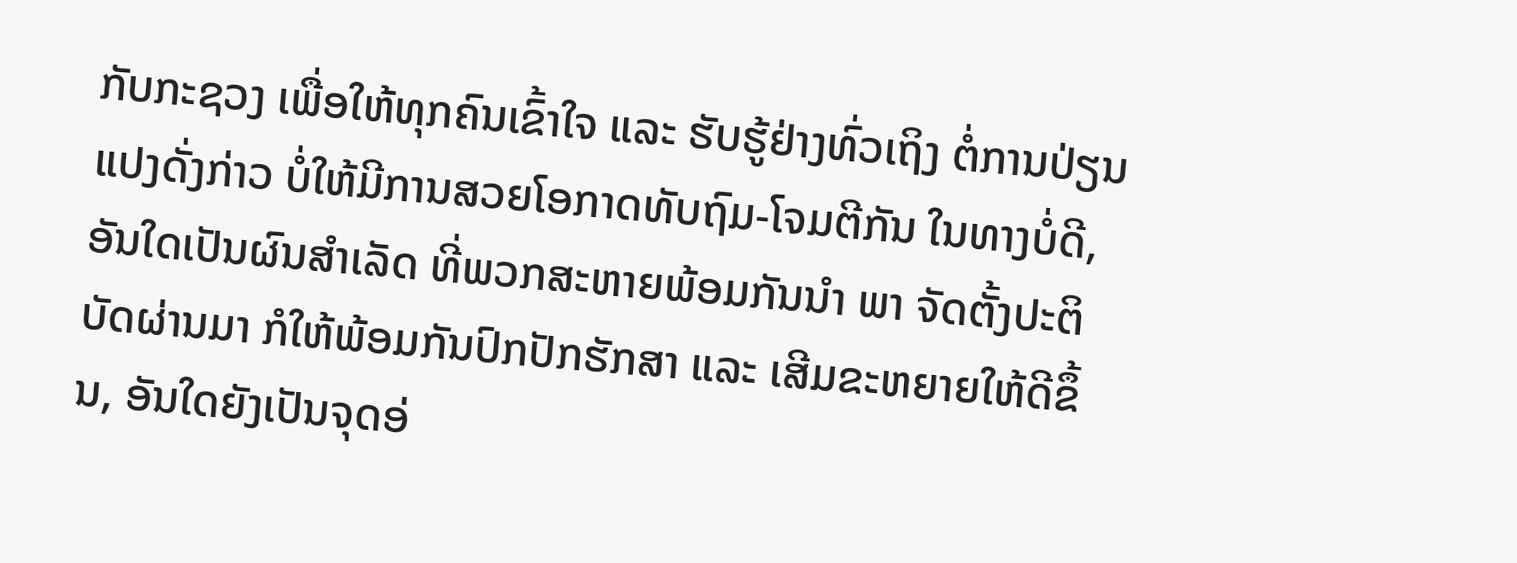ກັບກະຊວງ ເພື່ອໃຫ້ທຸກຄົນເຂົ້າໃຈ ແລະ ຮັບຮູ້ຢ່າງທົ່ວເຖິງ ຕໍ່ການປ່ຽນແປງດັ່ງກ່າວ ບໍ່ໃຫ້ມີການສວຍໂອກາດທັບຖົມ-ໂຈມຕີກັນ ໃນທາງບໍ່ດີ, ອັນໃດເປັນຜົນສຳເລັດ ທີ່ພວກສະຫາຍພ້ອມກັນນຳ ພາ ຈັດຕັ້ງປະຕິບັດຜ່ານມາ ກໍໃຫ້ພ້ອມກັນປົກປັກຮັກສາ ແລະ ເສີມຂະຫຍາຍໃຫ້ດີຂຶ້ນ, ອັນໃດຍັງເປັນຈຸດອ່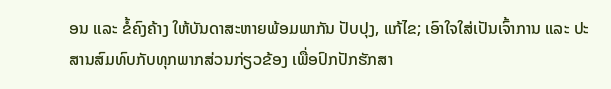ອນ ແລະ ຂໍ້ຄົງຄ້າງ ໃຫ້ບັນດາສະຫາຍພ້ອມພາກັນ ປັບປຸງ, ແກ້ໄຂ; ເອົາໃຈໃສ່ເປັນເຈົ້າການ ແລະ ປະສານສົມທົບກັບທຸກພາກສ່ວນກ່ຽວຂ້ອງ ເພື່ອປົກປັກຮັກສາ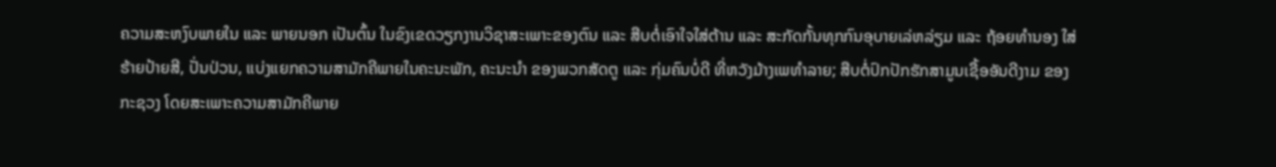ຄວາມສະຫງົບພາຍໃນ ແລະ ພາຍນອກ ເປັນຕົ້ນ ໃນຂົງເຂດວຽກງານວິຊາສະເພາະຂອງຕົນ ແລະ ສືບຕໍ່ເອົາໃຈໃສ່ຕ້ານ ແລະ ສະກັດກັ້ນທຸກກົນອຸບາຍເລ່ຫລ່ຽມ ແລະ ຖ້ອຍທຳນອງ ໃສ່ຮ້າຍປ້າຍສີ, ປັ່ນປ່ວນ, ແບ່ງແຍກຄວາມສາມັກຄີພາຍໃນຄະນະພັກ, ຄະນະນຳ ຂອງພວກສັດຕູ ແລະ ກຸ່ມຄົນບໍ່ດີ ທີ່ຫວັງມ້າງເພທຳລາຍ; ສືບຕໍ່ປົກປັກຮັກສາມູນເຊື້ອອັນດີງາມ ຂອງກະຊວງ ໂດຍສະເພາະຄວາມສາມັກຄີພາຍ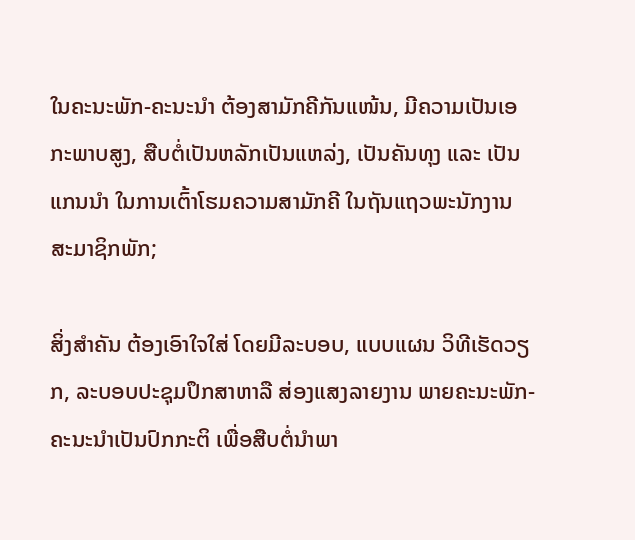ໃນຄະນະພັກ-ຄະນະນຳ ຕ້ອງສາມັກຄີກັນແໜ້ນ, ມີຄວາມເປັນເອກະພາບສູງ, ສືບຕໍ່ເປັນຫລັກເປັນແຫລ່ງ, ເປັນຄັນທຸງ ແລະ ເປັນແກນນຳ ໃນການເຕົ້າໂຮມຄວາມສາມັກຄີ ໃນຖັນແຖວພະນັກງານ ສະມາຊິກພັກ;

ສິ່ງສຳຄັນ ຕ້ອງເອົາໃຈໃສ່ ໂດຍມີລະບອບ, ແບບແຜນ ວິທີເຮັດວຽກ, ລະບອບປະຊຸມປຶກສາຫາລື ສ່ອງແສງລາຍງານ ພາຍຄະນະພັກ-ຄະນະນຳເປັນປົກກະຕິ ເພື່ອສືບຕໍ່ນຳພາ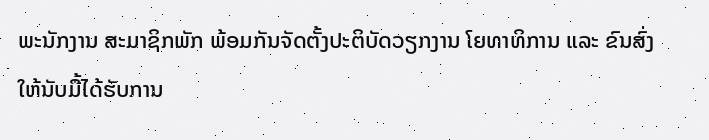ພະນັກງານ ສະມາຊິກພັກ ພ້ອມກັນຈັດຕັ້ງປະຕິບັດວຽກງານ ໂຍທາທິການ ແລະ ຂົນສົ່ງ ໃຫ້ນັບມື້ໄດ້ຮັບການ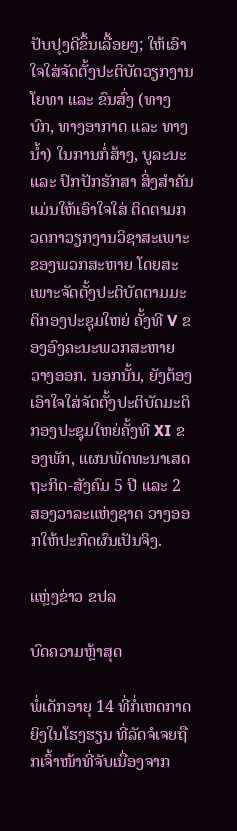ປັບປຸງດີຂຶ້ນເລື້ອຍໆ; ໃຫ້ເອົາໃຈໃສ່ຈັດຕັ້ງປະຕິບັດວຽກງານໂຍທາ ແລະ ຂົນສົ່ງ (ທາງບົກ, ທາງອາກາດ ແລະ ທາງນ້ຳ) ໃນການກໍ່ສ້າງ, ບູລະນະ ແລະ ປົກປັກຮັກສາ ສິ່ງສຳຄັນແມ່ນໃຫ້ເອົາໃຈໃສ່ ຕິດຕາມກວດກາວຽກງານວິຊາສະເພາະຂອງພວກສະຫາຍ ໂດຍສະເພາະຈັດຕັ້ງປະຕິບັດຕາມມະຕິກອງປະຊຸມໃຫຍ່ ຄັ້ງທີ V ຂອງອົງຄະນະພວກສະຫາຍ ວາງອອກ. ນອກນັ້ນ, ຍັງຕ້ອງເອົາໃຈໃສ່ຈັດຕັ້ງປະຕິບັດມະຕິກອງປະຊຸມໃຫຍ່ຄັ້ງທີ XI ຂອງພັກ, ແຜນພັດທະນາເສດຖະກິດ-ສັງຄົມ 5 ປີ ແລະ 2 ສອງວາລະແຫ່ງຊາດ ວາງອອກໃຫ້ປະກົດຜົນເປັນຈິງ.

ແຫຼ່ງຂ່າວ ຂປລ

ບົດຄວາມຫຼ້າສຸດ

ພໍ່ເດັກອາຍຸ 14 ທີ່ກໍ່ເຫດກາດຍິງໃນໂຮງຮຽນ ທີ່ລັດຈໍເຈຍຖືກເຈົ້າໜ້າທີ່ຈັບເນື່ອງຈາກ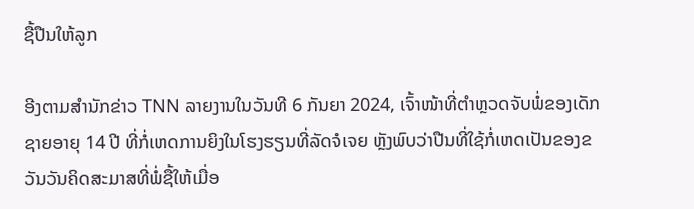ຊື້ປືນໃຫ້ລູກ

ອີງຕາມສຳນັກຂ່າວ TNN ລາຍງານໃນວັນທີ 6 ກັນຍາ 2024, ເຈົ້າໜ້າທີ່ຕຳຫຼວດຈັບພໍ່ຂອງເດັກຊາຍອາຍຸ 14 ປີ ທີ່ກໍ່ເຫດການຍິງໃນໂຮງຮຽນທີ່ລັດຈໍເຈຍ ຫຼັງພົບວ່າປືນທີ່ໃຊ້ກໍ່ເຫດເປັນຂອງຂວັນວັນຄິດສະມາສທີ່ພໍ່ຊື້ໃຫ້ເມື່ອ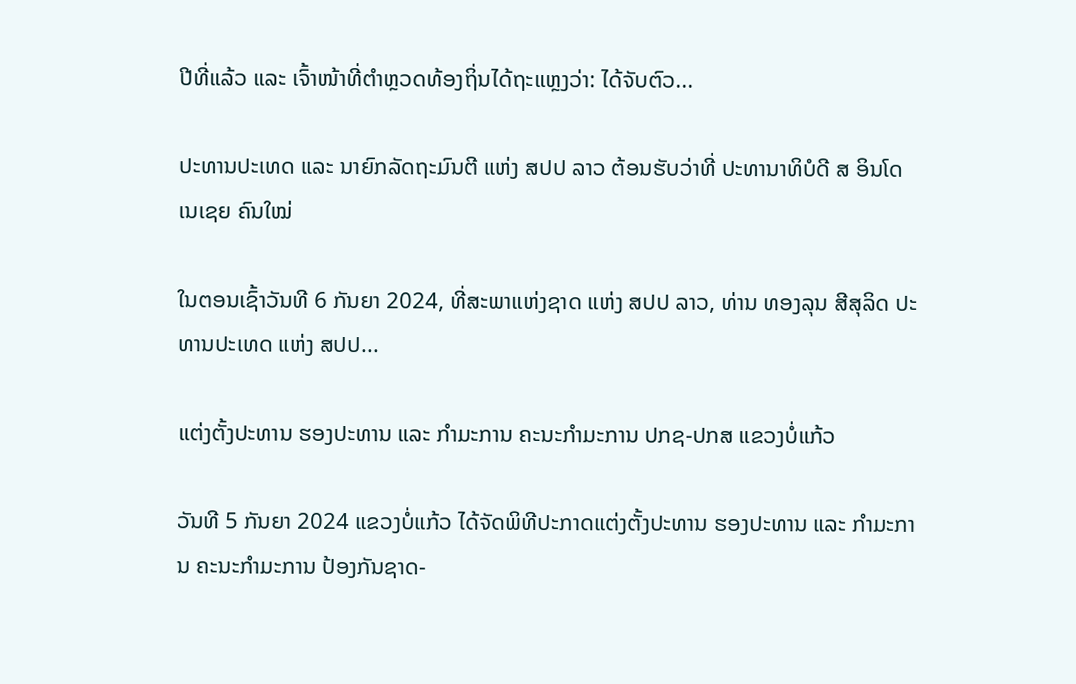ປີທີ່ແລ້ວ ແລະ ເຈົ້າໜ້າທີ່ຕຳຫຼວດທ້ອງຖິ່ນໄດ້ຖະແຫຼງວ່າ: ໄດ້ຈັບຕົວ...

ປະທານປະເທດ ແລະ ນາຍົກລັດຖະມົນຕີ ແຫ່ງ ສປປ ລາວ ຕ້ອນຮັບວ່າທີ່ ປະທານາທິບໍດີ ສ ອິນໂດເນເຊຍ ຄົນໃໝ່

ໃນຕອນເຊົ້າວັນທີ 6 ກັນຍາ 2024, ທີ່ສະພາແຫ່ງຊາດ ແຫ່ງ ສປປ ລາວ, ທ່ານ ທອງລຸນ ສີສຸລິດ ປະທານປະເທດ ແຫ່ງ ສປປ...

ແຕ່ງຕັ້ງປະທານ ຮອງປະທານ ແລະ ກຳມະການ ຄະນະກຳມະການ ປກຊ-ປກສ ແຂວງບໍ່ແກ້ວ

ວັນທີ 5 ກັນຍາ 2024 ແຂວງບໍ່ແກ້ວ ໄດ້ຈັດພິທີປະກາດແຕ່ງຕັ້ງປະທານ ຮອງປະທານ ແລະ ກຳມະການ ຄະນະກຳມະການ ປ້ອງກັນຊາດ-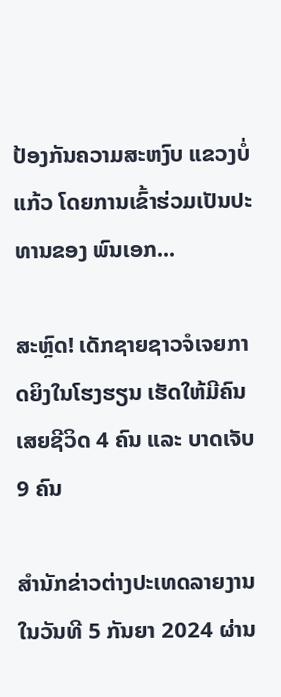ປ້ອງກັນຄວາມສະຫງົບ ແຂວງບໍ່ແກ້ວ ໂດຍການເຂົ້າຮ່ວມເປັນປະທານຂອງ ພົນເອກ...

ສະຫຼົດ! ເດັກຊາຍຊາວຈໍເຈຍກາດຍິງໃນໂຮງຮຽນ ເຮັດໃຫ້ມີຄົນເສຍຊີວິດ 4 ຄົນ ແລະ ບາດເຈັບ 9 ຄົນ

ສຳນັກຂ່າວຕ່າງປະເທດລາຍງານໃນວັນທີ 5 ກັນຍາ 2024 ຜ່ານ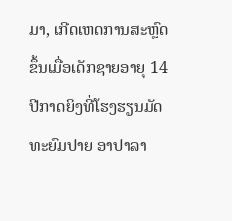ມາ, ເກີດເຫດການສະຫຼົດຂຶ້ນເມື່ອເດັກຊາຍອາຍຸ 14 ປີກາດຍິງທີ່ໂຮງຮຽນມັດທະຍົມປາຍ ອາປາລາ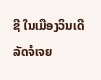ຊີ ໃນເມືອງວິນເດີ ລັດຈໍເຈຍ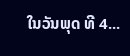ໃນວັນພຸດ ທີ 4...